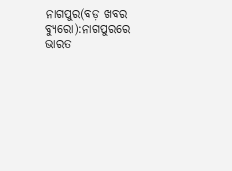ନାଗପୁର(ବଡ଼ ଖବର ବ୍ୟୁରୋ):ନାଗପୁରରେ ଭାରତ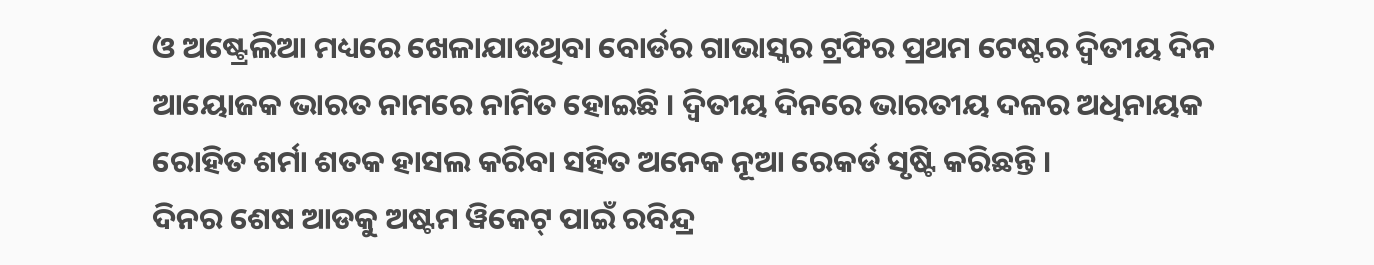ଓ ଅଷ୍ଟ୍ରେଲିଆ ମଧ୍ୟରେ ଖେଳାଯାଉଥିବା ବୋର୍ଡର ଗାଭାସ୍କର ଟ୍ରଫିର ପ୍ରଥମ ଟେଷ୍ଟର ଦ୍ୱିତୀୟ ଦିନ ଆୟୋଜକ ଭାରତ ନାମରେ ନାମିତ ହୋଇଛି । ଦ୍ୱିତୀୟ ଦିନରେ ଭାରତୀୟ ଦଳର ଅଧିନାୟକ ରୋହିତ ଶର୍ମା ଶତକ ହାସଲ କରିବା ସହିତ ଅନେକ ନୂଆ ରେକର୍ଡ ସୃଷ୍ଟି କରିଛନ୍ତି ।
ଦିନର ଶେଷ ଆଡକୁ ଅଷ୍ଟମ ୱିକେଟ୍ ପାଇଁ ରବିନ୍ଦ୍ର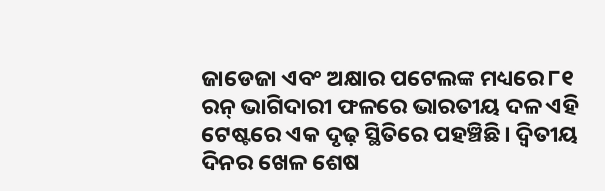ଜାଡେଜା ଏବଂ ଅକ୍ଷାର ପଟେଲଙ୍କ ମଧ୍ୟରେ ୮୧ ରନ୍ ଭାଗିଦାରୀ ଫଳରେ ଭାରତୀୟ ଦଳ ଏହି ଟେଷ୍ଟରେ ଏକ ଦୃଢ଼ ସ୍ଥିତିରେ ପହଞ୍ଚିଛି। ଦ୍ୱିତୀୟ ଦିନର ଖେଳ ଶେଷ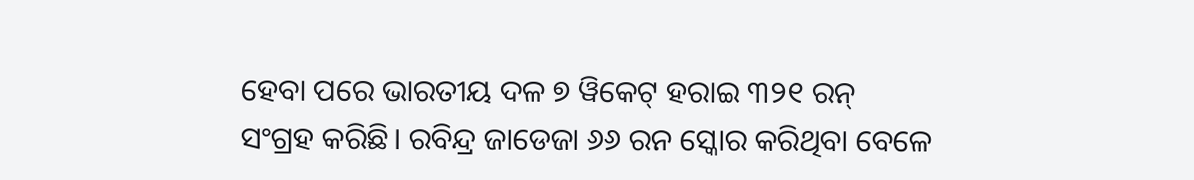ହେବା ପରେ ଭାରତୀୟ ଦଳ ୭ ୱିକେଟ୍ ହରାଇ ୩୨୧ ରନ୍ ସଂଗ୍ରହ କରିଛି। ରବିନ୍ଦ୍ର ଜାଡେଜା ୬୬ ରନ ସ୍କୋର କରିଥିବା ବେଳେ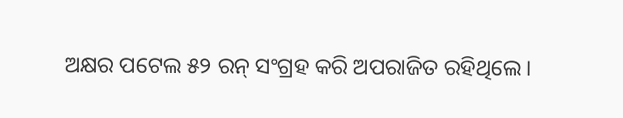ଅକ୍ଷର ପଟେଲ ୫୨ ରନ୍ ସଂଗ୍ରହ କରି ଅପରାଜିତ ରହିଥିଲେ।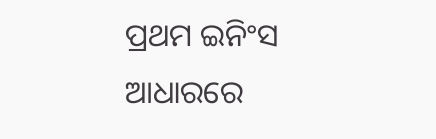ପ୍ରଥମ ଇନିଂସ ଆଧାରରେ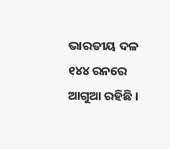ଭାରତୀୟ ଦଳ ୧୪୪ ରନରେ ଆଗୁଆ ରହିଛି ।